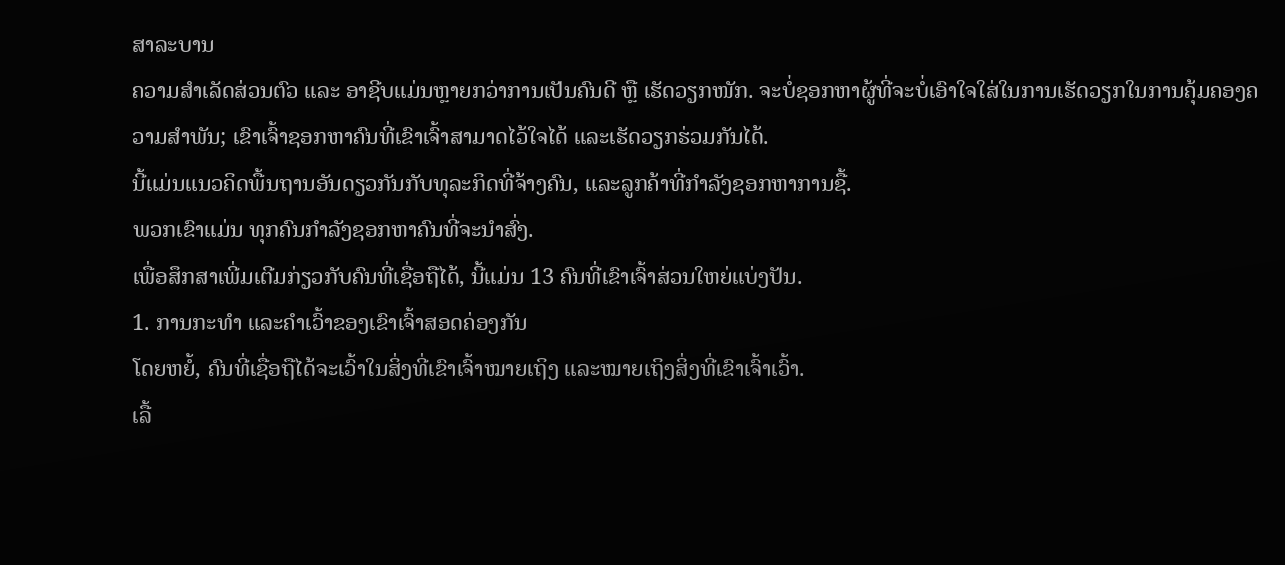ສາລະບານ
ຄວາມສຳເລັດສ່ວນຕົວ ແລະ ອາຊີບແມ່ນຫຼາຍກວ່າການເປັນຄົນດີ ຫຼື ເຮັດວຽກໜັກ. ຈະບໍ່ຊອກຫາຜູ້ທີ່ຈະບໍ່ເອົາໃຈໃສ່ໃນການເຮັດວຽກໃນການຄຸ້ມຄອງຄວາມສໍາພັນ; ເຂົາເຈົ້າຊອກຫາຄົນທີ່ເຂົາເຈົ້າສາມາດໄວ້ໃຈໄດ້ ແລະເຮັດວຽກຮ່ວມກັນໄດ້.
ນີ້ແມ່ນແນວຄິດພື້ນຖານອັນດຽວກັນກັບທຸລະກິດທີ່ຈ້າງຄົນ, ແລະລູກຄ້າທີ່ກຳລັງຊອກຫາການຊື້.
ພວກເຂົາແມ່ນ ທຸກຄົນກຳລັງຊອກຫາຄົນທີ່ຈະນຳສົ່ງ.
ເພື່ອສຶກສາເພີ່ມເຕີມກ່ຽວກັບຄົນທີ່ເຊື່ອຖືໄດ້, ນີ້ແມ່ນ 13 ຄົນທີ່ເຂົາເຈົ້າສ່ວນໃຫຍ່ແບ່ງປັນ.
1. ການກະທຳ ແລະຄຳເວົ້າຂອງເຂົາເຈົ້າສອດຄ່ອງກັນ
ໂດຍຫຍໍ້, ຄົນທີ່ເຊື່ອຖືໄດ້ຈະເວົ້າໃນສິ່ງທີ່ເຂົາເຈົ້າໝາຍເຖິງ ແລະໝາຍເຖິງສິ່ງທີ່ເຂົາເຈົ້າເວົ້າ.
ເລື້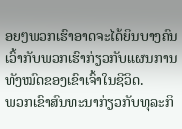ອຍໆພວກເຮົາອາດຈະໄດ້ຍິນບາງຄົນເວົ້າກັບພວກເຮົາກ່ຽວກັບແຜນການທັງໝົດຂອງເຂົາເຈົ້າໃນຊີວິດ.
ພວກເຂົາສົນທະນາກ່ຽວກັບທຸລະກິ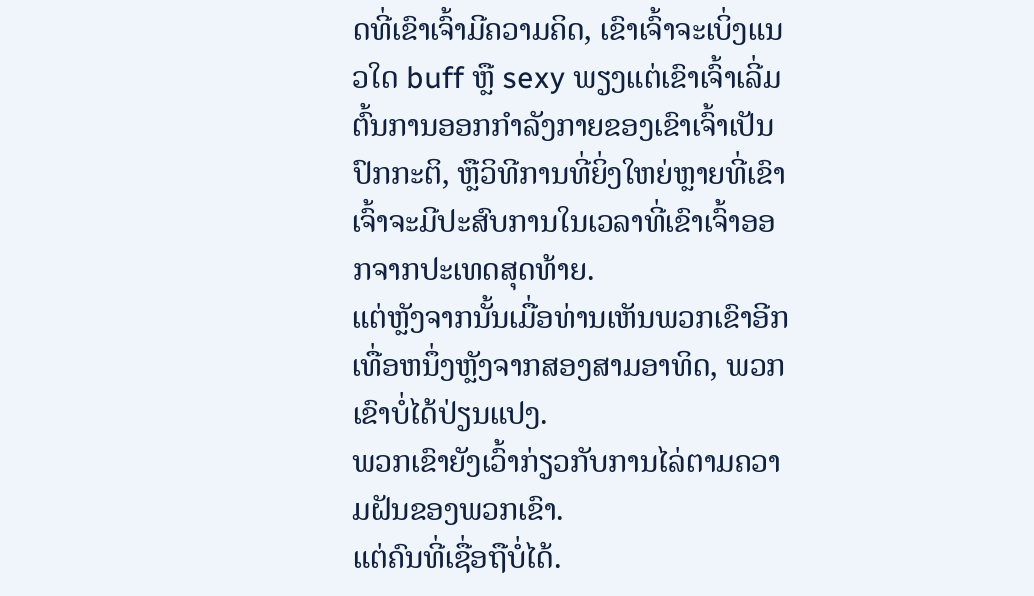ດທີ່ເຂົາເຈົ້າມີຄວາມຄິດ, ເຂົາເຈົ້າຈະເບິ່ງແນວໃດ buff ຫຼື sexy ພຽງແຕ່ເຂົາເຈົ້າເລີ່ມຕົ້ນການອອກກໍາລັງກາຍຂອງເຂົາເຈົ້າເປັນປົກກະຕິ, ຫຼືວິທີການທີ່ຍິ່ງໃຫຍ່ຫຼາຍທີ່ເຂົາເຈົ້າຈະມີປະສົບການໃນເວລາທີ່ເຂົາເຈົ້າອອກຈາກປະເທດສຸດທ້າຍ.
ແຕ່ຫຼັງຈາກນັ້ນເມື່ອທ່ານເຫັນພວກເຂົາອີກເທື່ອຫນຶ່ງຫຼັງຈາກສອງສາມອາທິດ, ພວກເຂົາບໍ່ໄດ້ປ່ຽນແປງ.
ພວກເຂົາຍັງເວົ້າກ່ຽວກັບການໄລ່ຕາມຄວາມຝັນຂອງພວກເຂົາ.
ແຕ່ຄົນທີ່ເຊື່ອຖືບໍ່ໄດ້.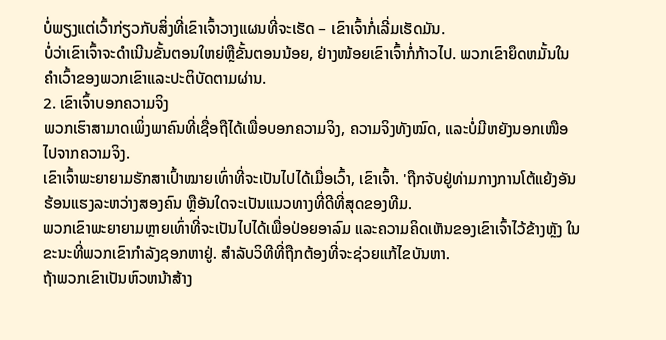ບໍ່ພຽງແຕ່ເວົ້າກ່ຽວກັບສິ່ງທີ່ເຂົາເຈົ້າວາງແຜນທີ່ຈະເຮັດ – ເຂົາເຈົ້າກໍ່ເລີ່ມເຮັດມັນ.
ບໍ່ວ່າເຂົາເຈົ້າຈະດໍາເນີນຂັ້ນຕອນໃຫຍ່ຫຼືຂັ້ນຕອນນ້ອຍ, ຢ່າງໜ້ອຍເຂົາເຈົ້າກໍ່ກ້າວໄປ. ພວກເຂົາຍຶດຫມັ້ນໃນຄໍາເວົ້າຂອງພວກເຂົາແລະປະຕິບັດຕາມຜ່ານ.
2. ເຂົາເຈົ້າບອກຄວາມຈິງ
ພວກເຮົາສາມາດເພິ່ງພາຄົນທີ່ເຊື່ອຖືໄດ້ເພື່ອບອກຄວາມຈິງ, ຄວາມຈິງທັງໝົດ, ແລະບໍ່ມີຫຍັງນອກເໜືອໄປຈາກຄວາມຈິງ.
ເຂົາເຈົ້າພະຍາຍາມຮັກສາເປົ້າໝາຍເທົ່າທີ່ຈະເປັນໄປໄດ້ເມື່ອເວົ້າ, ເຂົາເຈົ້າ. 'ຖືກຈັບຢູ່ທ່າມກາງການໂຕ້ແຍ້ງອັນຮ້ອນແຮງລະຫວ່າງສອງຄົນ ຫຼືອັນໃດຈະເປັນແນວທາງທີ່ດີທີ່ສຸດຂອງທີມ.
ພວກເຂົາພະຍາຍາມຫຼາຍເທົ່າທີ່ຈະເປັນໄປໄດ້ເພື່ອປ່ອຍອາລົມ ແລະຄວາມຄິດເຫັນຂອງເຂົາເຈົ້າໄວ້ຂ້າງຫຼັງ ໃນຂະນະທີ່ພວກເຂົາກຳລັງຊອກຫາຢູ່. ສໍາລັບວິທີທີ່ຖືກຕ້ອງທີ່ຈະຊ່ວຍແກ້ໄຂບັນຫາ.
ຖ້າພວກເຂົາເປັນຫົວຫນ້າສ້າງ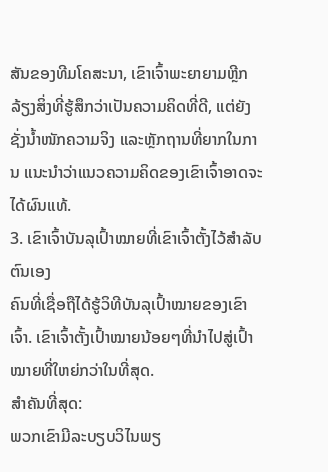ສັນຂອງທີມໂຄສະນາ, ເຂົາເຈົ້າພະຍາຍາມຫຼີກລ້ຽງສິ່ງທີ່ຮູ້ສຶກວ່າເປັນຄວາມຄິດທີ່ດີ, ແຕ່ຍັງຊັ່ງນໍ້າໜັກຄວາມຈິງ ແລະຫຼັກຖານທີ່ຍາກໃນການ ແນະນຳວ່າແນວຄວາມຄິດຂອງເຂົາເຈົ້າອາດຈະໄດ້ຜົນແທ້.
3. ເຂົາເຈົ້າບັນລຸເປົ້າໝາຍທີ່ເຂົາເຈົ້າຕັ້ງໄວ້ສຳລັບຕົນເອງ
ຄົນທີ່ເຊື່ອຖືໄດ້ຮູ້ວິທີບັນລຸເປົ້າໝາຍຂອງເຂົາເຈົ້າ. ເຂົາເຈົ້າຕັ້ງເປົ້າໝາຍນ້ອຍໆທີ່ນໍາໄປສູ່ເປົ້າໝາຍທີ່ໃຫຍ່ກວ່າໃນທີ່ສຸດ.
ສຳຄັນທີ່ສຸດ:
ພວກເຂົາມີລະບຽບວິໄນພຽ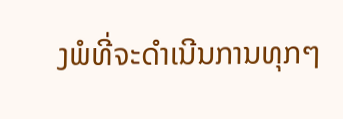ງພໍທີ່ຈະດຳເນີນການທຸກໆ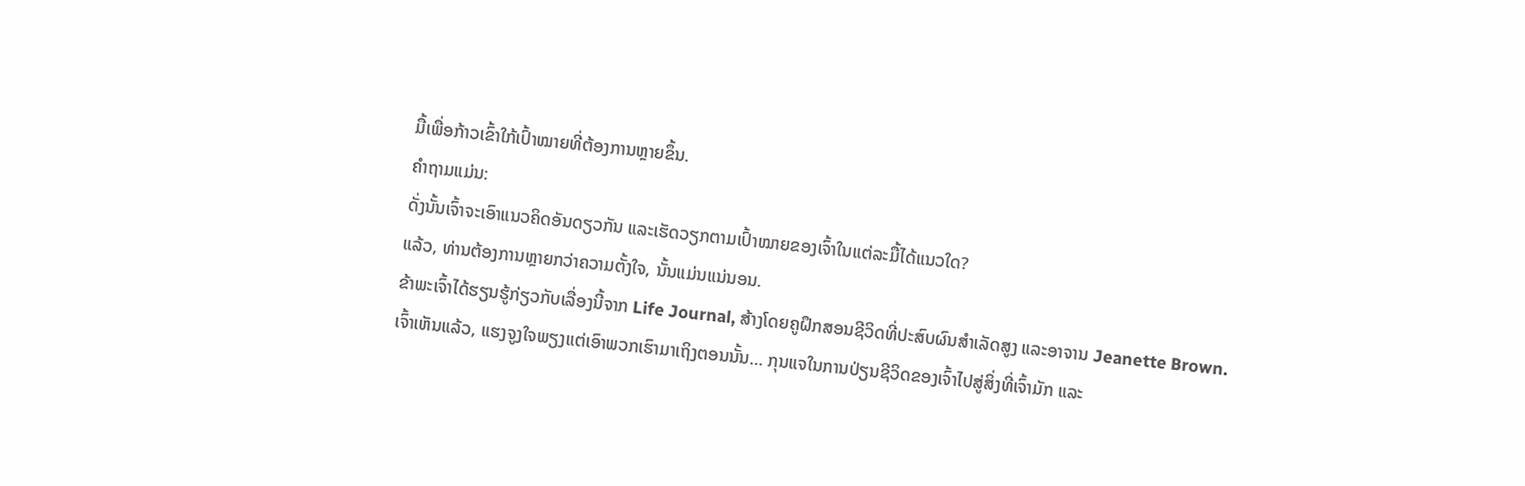ມື້ເພື່ອກ້າວເຂົ້າໃກ້ເປົ້າໝາຍທີ່ຕ້ອງການຫຼາຍຂຶ້ນ.
ຄໍາຖາມແມ່ນ:
ດັ່ງນັ້ນເຈົ້າຈະເອົາແນວຄິດອັນດຽວກັນ ແລະເຮັດວຽກຕາມເປົ້າໝາຍຂອງເຈົ້າໃນແຕ່ລະມື້ໄດ້ແນວໃດ?
ແລ້ວ, ທ່ານຕ້ອງການຫຼາຍກວ່າຄວາມຕັ້ງໃຈ, ນັ້ນແມ່ນແນ່ນອນ.
ຂ້າພະເຈົ້າໄດ້ຮຽນຮູ້ກ່ຽວກັບເລື່ອງນີ້ຈາກ Life Journal, ສ້າງໂດຍຄູຝຶກສອນຊີວິດທີ່ປະສົບຜົນສໍາເລັດສູງ ແລະອາຈານ Jeanette Brown.
ເຈົ້າເຫັນແລ້ວ, ແຮງຈູງໃຈພຽງແຕ່ເອົາພວກເຮົາມາເຖິງຕອນນັ້ນ… ກຸນແຈໃນການປ່ຽນຊີວິດຂອງເຈົ້າໄປສູ່ສິ່ງທີ່ເຈົ້າມັກ ແລະ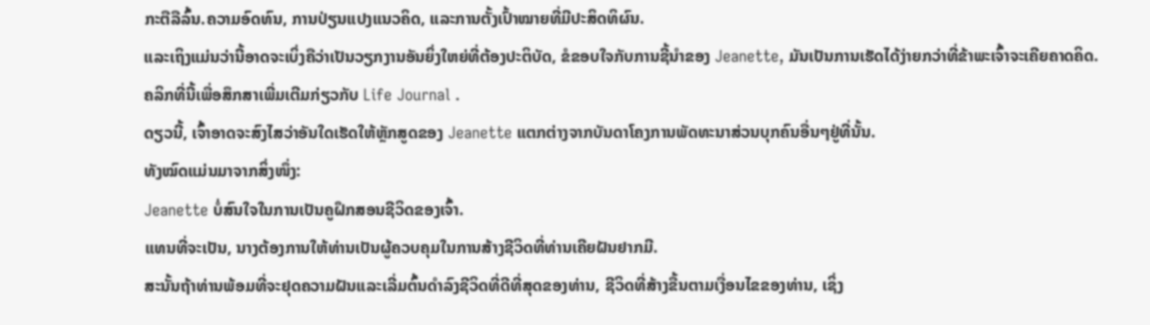ກະຕືລືລົ້ນ.ຄວາມອົດທົນ, ການປ່ຽນແປງແນວຄິດ, ແລະການຕັ້ງເປົ້າໝາຍທີ່ມີປະສິດທິຜົນ.
ແລະເຖິງແມ່ນວ່ານີ້ອາດຈະເບິ່ງຄືວ່າເປັນວຽກງານອັນຍິ່ງໃຫຍ່ທີ່ຕ້ອງປະຕິບັດ, ຂໍຂອບໃຈກັບການຊີ້ນໍາຂອງ Jeanette, ມັນເປັນການເຮັດໄດ້ງ່າຍກວ່າທີ່ຂ້າພະເຈົ້າຈະເຄີຍຄາດຄິດ.
ຄລິກທີ່ນີ້ເພື່ອສຶກສາເພີ່ມເຕີມກ່ຽວກັບ Life Journal .
ດຽວນີ້, ເຈົ້າອາດຈະສົງໄສວ່າອັນໃດເຮັດໃຫ້ຫຼັກສູດຂອງ Jeanette ແຕກຕ່າງຈາກບັນດາໂຄງການພັດທະນາສ່ວນບຸກຄົນອື່ນໆຢູ່ທີ່ນັ້ນ.
ທັງໝົດແມ່ນມາຈາກສິ່ງໜຶ່ງ:
Jeanette ບໍ່ສົນໃຈໃນການເປັນຄູຝຶກສອນຊີວິດຂອງເຈົ້າ.
ແທນທີ່ຈະເປັນ, ນາງຕ້ອງການໃຫ້ທ່ານເປັນຜູ້ຄວບຄຸມໃນການສ້າງຊີວິດທີ່ທ່ານເຄີຍຝັນຢາກມີ.
ສະນັ້ນຖ້າທ່ານພ້ອມທີ່ຈະຢຸດຄວາມຝັນແລະເລີ່ມຕົ້ນດໍາລົງຊີວິດທີ່ດີທີ່ສຸດຂອງທ່ານ, ຊີວິດທີ່ສ້າງຂື້ນຕາມເງື່ອນໄຂຂອງທ່ານ, ເຊິ່ງ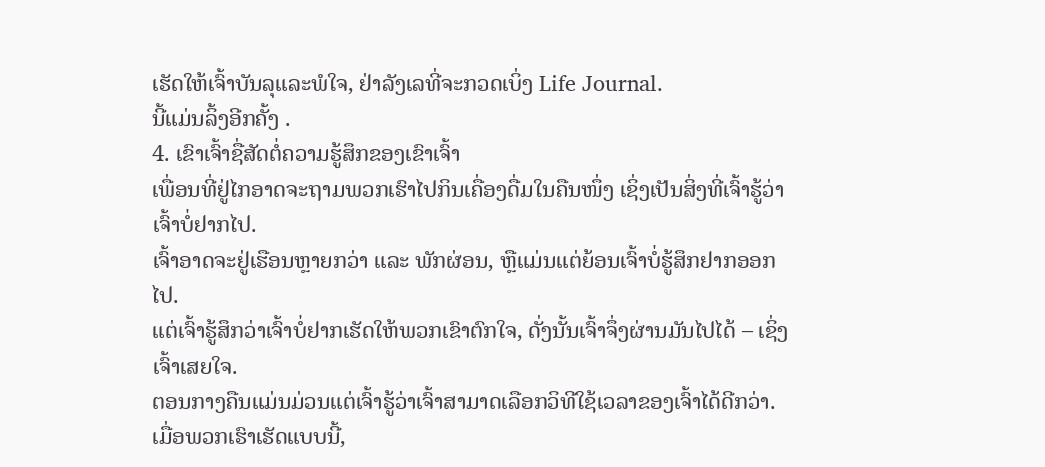ເຮັດໃຫ້ເຈົ້າບັນລຸແລະພໍໃຈ, ຢ່າລັງເລທີ່ຈະກວດເບິ່ງ Life Journal.
ນີ້ແມ່ນລິ້ງອີກຄັ້ງ .
4. ເຂົາເຈົ້າຊື່ສັດຕໍ່ຄວາມຮູ້ສຶກຂອງເຂົາເຈົ້າ
ເພື່ອນທີ່ຢູ່ໄກອາດຈະຖາມພວກເຮົາໄປກິນເຄື່ອງດື່ມໃນຄືນໜຶ່ງ ເຊິ່ງເປັນສິ່ງທີ່ເຈົ້າຮູ້ວ່າເຈົ້າບໍ່ຢາກໄປ.
ເຈົ້າອາດຈະຢູ່ເຮືອນຫຼາຍກວ່າ ແລະ ພັກຜ່ອນ, ຫຼືແມ່ນແຕ່ຍ້ອນເຈົ້າບໍ່ຮູ້ສຶກຢາກອອກໄປ.
ແຕ່ເຈົ້າຮູ້ສຶກວ່າເຈົ້າບໍ່ຢາກເຮັດໃຫ້ພວກເຂົາຕົກໃຈ, ດັ່ງນັ້ນເຈົ້າຈຶ່ງຜ່ານມັນໄປໄດ້ – ເຊິ່ງເຈົ້າເສຍໃຈ.
ຕອນກາງຄືນແມ່ນມ່ວນແຕ່ເຈົ້າຮູ້ວ່າເຈົ້າສາມາດເລືອກວິທີໃຊ້ເວລາຂອງເຈົ້າໄດ້ດີກວ່າ.
ເມື່ອພວກເຮົາເຮັດແບບນີ້,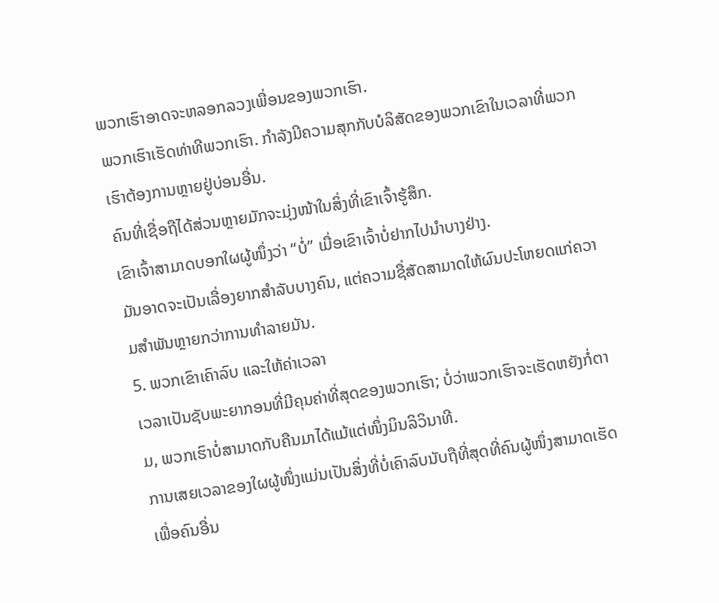ພວກເຮົາອາດຈະຫລອກລວງເພື່ອນຂອງພວກເຮົາ.
ພວກເຮົາເຮັດທ່າທີພວກເຮົາ. ກໍາລັງມີຄວາມສຸກກັບບໍລິສັດຂອງພວກເຂົາໃນເວລາທີ່ພວກເຮົາຕ້ອງການຫຼາຍຢູ່ບ່ອນອື່ນ.
ຄົນທີ່ເຊື່ອຖືໄດ້ສ່ວນຫຼາຍມັກຈະມຸ່ງໜ້າໃນສິ່ງທີ່ເຂົາເຈົ້າຮູ້ສຶກ.
ເຂົາເຈົ້າສາມາດບອກໃຜຜູ້ໜຶ່ງວ່າ “ບໍ່” ເມື່ອເຂົາເຈົ້າບໍ່ຢາກໄປນຳບາງຢ່າງ.
ມັນອາດຈະເປັນເລື່ອງຍາກສຳລັບບາງຄົນ, ແຕ່ຄວາມຊື່ສັດສາມາດໃຫ້ຜົນປະໂຫຍດແກ່ຄວາມສຳພັນຫຼາຍກວ່າການທຳລາຍມັນ.
5. ພວກເຂົາເຄົາລົບ ແລະໃຫ້ຄ່າເວລາ
ເວລາເປັນຊັບພະຍາກອນທີ່ມີຄຸນຄ່າທີ່ສຸດຂອງພວກເຮົາ; ບໍ່ວ່າພວກເຮົາຈະເຮັດຫຍັງກໍ່ຕາມ, ພວກເຮົາບໍ່ສາມາດກັບຄືນມາໄດ້ແມ້ແຕ່ໜຶ່ງມິນລິວິນາທີ.
ການເສຍເວລາຂອງໃຜຜູ້ໜຶ່ງແມ່ນເປັນສິ່ງທີ່ບໍ່ເຄົາລົບນັບຖືທີ່ສຸດທີ່ຄົນຜູ້ໜຶ່ງສາມາດເຮັດເພື່ອຄົນອື່ນ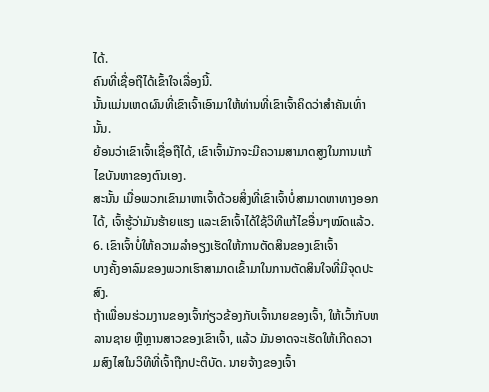ໄດ້.
ຄົນທີ່ເຊື່ອຖືໄດ້ເຂົ້າໃຈເລື່ອງນີ້.
ນັ້ນແມ່ນເຫດຜົນທີ່ເຂົາເຈົ້າເອົາມາໃຫ້ທ່ານທີ່ເຂົາເຈົ້າຄິດວ່າສຳຄັນເທົ່ານັ້ນ.
ຍ້ອນວ່າເຂົາເຈົ້າເຊື່ອຖືໄດ້, ເຂົາເຈົ້າມັກຈະມີຄວາມສາມາດສູງໃນການແກ້ໄຂບັນຫາຂອງຕົນເອງ.
ສະນັ້ນ ເມື່ອພວກເຂົາມາຫາເຈົ້າດ້ວຍສິ່ງທີ່ເຂົາເຈົ້າບໍ່ສາມາດຫາທາງອອກໄດ້, ເຈົ້າຮູ້ວ່າມັນຮ້າຍແຮງ ແລະເຂົາເຈົ້າໄດ້ໃຊ້ວິທີແກ້ໄຂອື່ນໆໝົດແລ້ວ.
6. ເຂົາເຈົ້າບໍ່ໃຫ້ຄວາມລຳອຽງເຮັດໃຫ້ການຕັດສິນຂອງເຂົາເຈົ້າ
ບາງຄັ້ງອາລົມຂອງພວກເຮົາສາມາດເຂົ້າມາໃນການຕັດສິນໃຈທີ່ມີຈຸດປະສົງ.
ຖ້າເພື່ອນຮ່ວມງານຂອງເຈົ້າກ່ຽວຂ້ອງກັບເຈົ້ານາຍຂອງເຈົ້າ, ໃຫ້ເວົ້າກັບຫລານຊາຍ ຫຼືຫຼານສາວຂອງເຂົາເຈົ້າ, ແລ້ວ ມັນອາດຈະເຮັດໃຫ້ເກີດຄວາມສົງໄສໃນວິທີທີ່ເຈົ້າຖືກປະຕິບັດ. ນາຍຈ້າງຂອງເຈົ້າ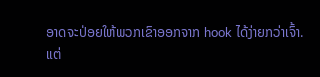ອາດຈະປ່ອຍໃຫ້ພວກເຂົາອອກຈາກ hook ໄດ້ງ່າຍກວ່າເຈົ້າ.
ແຕ່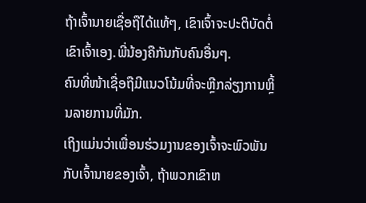ຖ້າເຈົ້ານາຍເຊື່ອຖືໄດ້ແທ້ໆ, ເຂົາເຈົ້າຈະປະຕິບັດຕໍ່ເຂົາເຈົ້າເອງ.ພີ່ນ້ອງຄືກັນກັບຄົນອື່ນໆ.
ຄົນທີ່ໜ້າເຊື່ອຖືມີແນວໂນ້ມທີ່ຈະຫຼີກລ່ຽງການຫຼິ້ນລາຍການທີ່ມັກ.
ເຖິງແມ່ນວ່າເພື່ອນຮ່ວມງານຂອງເຈົ້າຈະພົວພັນກັບເຈົ້ານາຍຂອງເຈົ້າ, ຖ້າພວກເຂົາຫ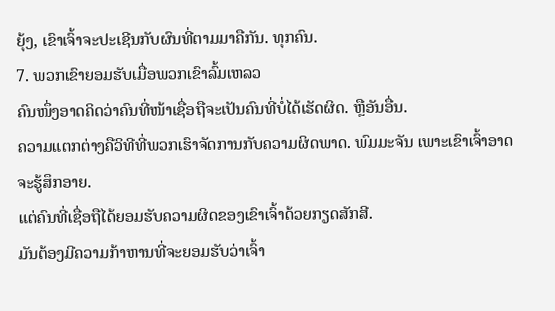ຍຸ້ງ, ເຂົາເຈົ້າຈະປະເຊີນກັບຜົນທີ່ຕາມມາຄືກັນ. ທຸກຄົນ.
7. ພວກເຂົາຍອມຮັບເມື່ອພວກເຂົາລົ້ມເຫລວ
ຄົນໜຶ່ງອາດຄິດວ່າຄົນທີ່ໜ້າເຊື່ອຖືຈະເປັນຄົນທີ່ບໍ່ໄດ້ເຮັດຜິດ. ຫຼືອັນອື່ນ.
ຄວາມແຕກຕ່າງຄືວິທີທີ່ພວກເຮົາຈັດການກັບຄວາມຜິດພາດ. ພົມມະຈັນ ເພາະເຂົາເຈົ້າອາດຈະຮູ້ສຶກອາຍ.
ແຕ່ຄົນທີ່ເຊື່ອຖືໄດ້ຍອມຮັບຄວາມຜິດຂອງເຂົາເຈົ້າດ້ວຍກຽດສັກສີ.
ມັນຕ້ອງມີຄວາມກ້າຫານທີ່ຈະຍອມຮັບວ່າເຈົ້າ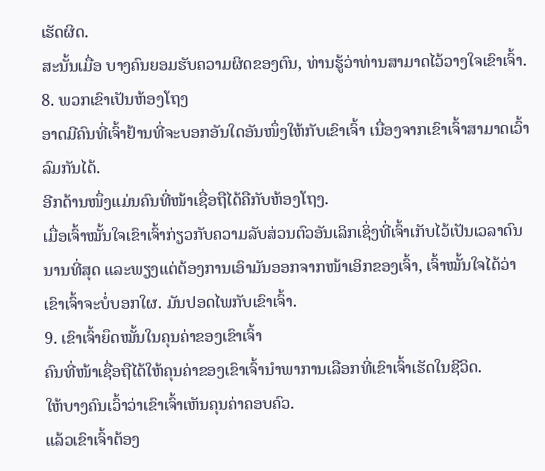ເຮັດຜິດ.
ສະນັ້ນເມື່ອ ບາງຄົນຍອມຮັບຄວາມຜິດຂອງຕົນ, ທ່ານຮູ້ວ່າທ່ານສາມາດໄວ້ວາງໃຈເຂົາເຈົ້າ.
8. ພວກເຂົາເປັນຫ້ອງໂຖງ
ອາດມີຄົນທີ່ເຈົ້າຢ້ານທີ່ຈະບອກອັນໃດອັນໜຶ່ງໃຫ້ກັບເຂົາເຈົ້າ ເນື່ອງຈາກເຂົາເຈົ້າສາມາດເວົ້າລົມກັນໄດ້.
ອີກດ້ານໜຶ່ງແມ່ນຄົນທີ່ໜ້າເຊື່ອຖືໄດ້ຄືກັບຫ້ອງໂຖງ.
ເມື່ອເຈົ້າໝັ້ນໃຈເຂົາເຈົ້າກ່ຽວກັບຄວາມລັບສ່ວນຕົວອັນເລິກເຊິ່ງທີ່ເຈົ້າເກັບໄວ້ເປັນເວລາດົນນານທີ່ສຸດ ແລະພຽງແຕ່ຕ້ອງການເອົາມັນອອກຈາກໜ້າເອິກຂອງເຈົ້າ, ເຈົ້າໝັ້ນໃຈໄດ້ວ່າເຂົາເຈົ້າຈະບໍ່ບອກໃຜ. ມັນປອດໄພກັບເຂົາເຈົ້າ.
9. ເຂົາເຈົ້າຍຶດໝັ້ນໃນຄຸນຄ່າຂອງເຂົາເຈົ້າ
ຄົນທີ່ໜ້າເຊື່ອຖືໄດ້ໃຫ້ຄຸນຄ່າຂອງເຂົາເຈົ້ານຳພາການເລືອກທີ່ເຂົາເຈົ້າເຮັດໃນຊີວິດ.
ໃຫ້ບາງຄົນເວົ້າວ່າເຂົາເຈົ້າເຫັນຄຸນຄ່າຄອບຄົວ.
ແລ້ວເຂົາເຈົ້າຕ້ອງ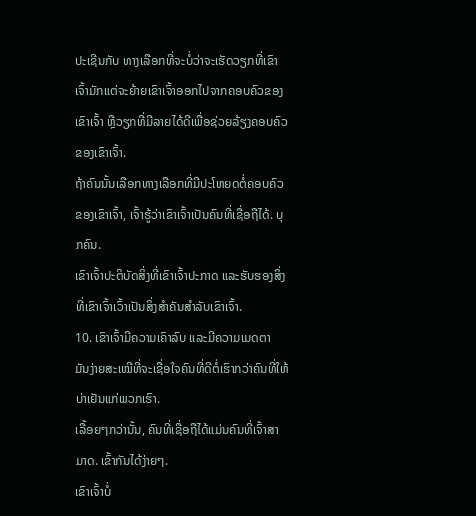ປະເຊີນກັບ ທາງເລືອກທີ່ຈະບໍ່ວ່າຈະເຮັດວຽກທີ່ເຂົາເຈົ້າມັກແຕ່ຈະຍ້າຍເຂົາເຈົ້າອອກໄປຈາກຄອບຄົວຂອງເຂົາເຈົ້າ ຫຼືວຽກທີ່ມີລາຍໄດ້ດີເພື່ອຊ່ວຍລ້ຽງຄອບຄົວຂອງເຂົາເຈົ້າ.
ຖ້າຄົນນັ້ນເລືອກທາງເລືອກທີ່ມີປະໂຫຍດຕໍ່ຄອບຄົວຂອງເຂົາເຈົ້າ, ເຈົ້າຮູ້ວ່າເຂົາເຈົ້າເປັນຄົນທີ່ເຊື່ອຖືໄດ້. ບຸກຄົນ.
ເຂົາເຈົ້າປະຕິບັດສິ່ງທີ່ເຂົາເຈົ້າປະກາດ ແລະຮັບຮອງສິ່ງທີ່ເຂົາເຈົ້າເວົ້າເປັນສິ່ງສໍາຄັນສໍາລັບເຂົາເຈົ້າ.
10. ເຂົາເຈົ້າມີຄວາມເຄົາລົບ ແລະມີຄວາມເມດຕາ
ມັນງ່າຍສະເໝີທີ່ຈະເຊື່ອໃຈຄົນທີ່ດີຕໍ່ເຮົາກວ່າຄົນທີ່ໃຫ້ບ່າເຢັນແກ່ພວກເຮົາ.
ເລື້ອຍໆກວ່ານັ້ນ, ຄົນທີ່ເຊື່ອຖືໄດ້ແມ່ນຄົນທີ່ເຈົ້າສາມາດ. ເຂົ້າກັນໄດ້ງ່າຍໆ.
ເຂົາເຈົ້າບໍ່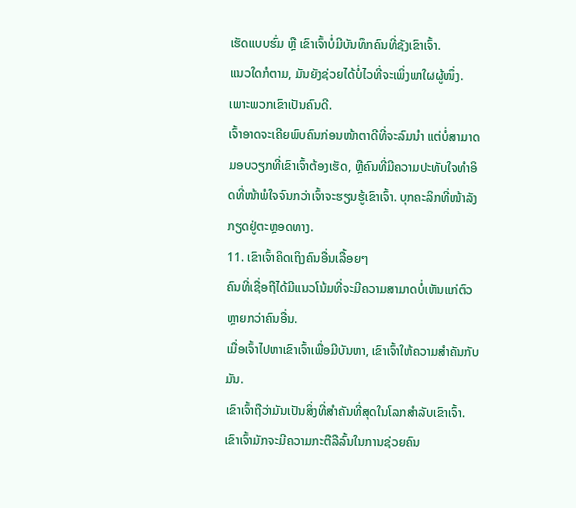ເຮັດແບບຮົ່ມ ຫຼື ເຂົາເຈົ້າບໍ່ມີບັນທຶກຄົນທີ່ຊັງເຂົາເຈົ້າ.
ແນວໃດກໍຕາມ, ມັນຍັງຊ່ວຍໄດ້ບໍ່ໄວທີ່ຈະເພິ່ງພາໃຜຜູ້ໜຶ່ງ. ເພາະພວກເຂົາເປັນຄົນດີ.
ເຈົ້າອາດຈະເຄີຍພົບຄົນກ່ອນໜ້າຕາດີທີ່ຈະລົມນຳ ແຕ່ບໍ່ສາມາດມອບວຽກທີ່ເຂົາເຈົ້າຕ້ອງເຮັດ, ຫຼືຄົນທີ່ມີຄວາມປະທັບໃຈທຳອິດທີ່ໜ້າພໍໃຈຈົນກວ່າເຈົ້າຈະຮຽນຮູ້ເຂົາເຈົ້າ. ບຸກຄະລິກທີ່ໜ້າລັງກຽດຢູ່ຕະຫຼອດທາງ.
11. ເຂົາເຈົ້າຄິດເຖິງຄົນອື່ນເລື້ອຍໆ
ຄົນທີ່ເຊື່ອຖືໄດ້ມີແນວໂນ້ມທີ່ຈະມີຄວາມສາມາດບໍ່ເຫັນແກ່ຕົວຫຼາຍກວ່າຄົນອື່ນ.
ເມື່ອເຈົ້າໄປຫາເຂົາເຈົ້າເພື່ອມີບັນຫາ, ເຂົາເຈົ້າໃຫ້ຄວາມສຳຄັນກັບມັນ.
ເຂົາເຈົ້າຖືວ່າມັນເປັນສິ່ງທີ່ສຳຄັນທີ່ສຸດໃນໂລກສຳລັບເຂົາເຈົ້າ.
ເຂົາເຈົ້າມັກຈະມີຄວາມກະຕືລືລົ້ນໃນການຊ່ວຍຄົນ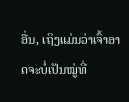ອື່ນ, ເຖິງແມ່ນວ່າເຈົ້າອາດຈະບໍ່ເປັນໝູ່ທີ່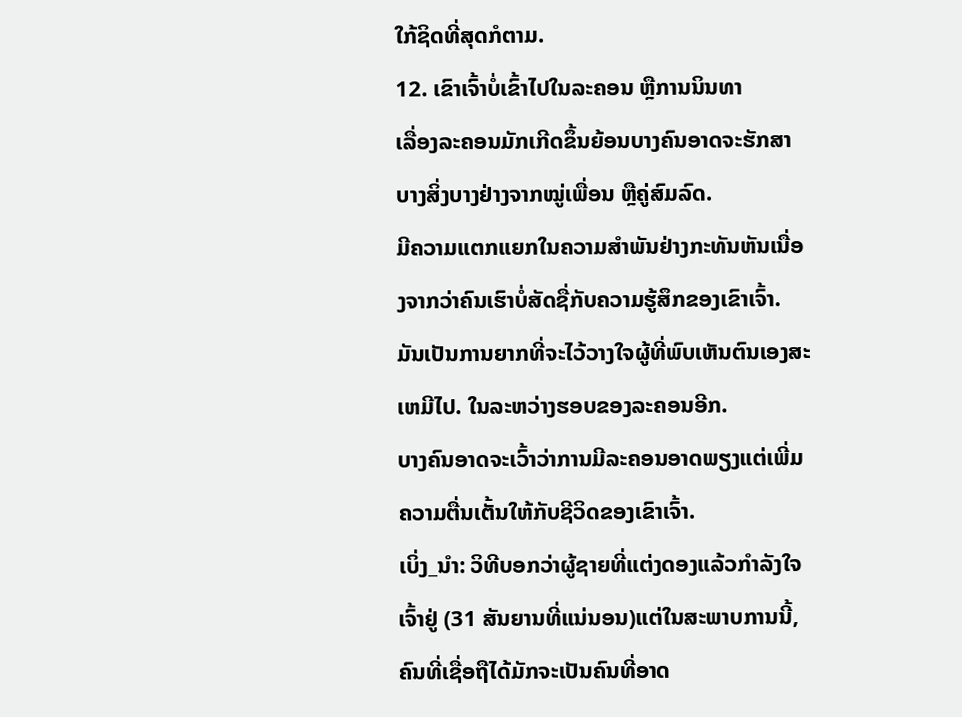ໃກ້ຊິດທີ່ສຸດກໍຕາມ.
12. ເຂົາເຈົ້າບໍ່ເຂົ້າໄປໃນລະຄອນ ຫຼືການນິນທາ
ເລື່ອງລະຄອນມັກເກີດຂຶ້ນຍ້ອນບາງຄົນອາດຈະຮັກສາບາງສິ່ງບາງຢ່າງຈາກໝູ່ເພື່ອນ ຫຼືຄູ່ສົມລົດ.
ມີຄວາມແຕກແຍກໃນຄວາມສຳພັນຢ່າງກະທັນຫັນເນື່ອງຈາກວ່າຄົນເຮົາບໍ່ສັດຊື່ກັບຄວາມຮູ້ສຶກຂອງເຂົາເຈົ້າ.
ມັນເປັນການຍາກທີ່ຈະໄວ້ວາງໃຈຜູ້ທີ່ພົບເຫັນຕົນເອງສະເຫມີໄປ. ໃນລະຫວ່າງຮອບຂອງລະຄອນອີກ.
ບາງຄົນອາດຈະເວົ້າວ່າການມີລະຄອນອາດພຽງແຕ່ເພີ່ມຄວາມຕື່ນເຕັ້ນໃຫ້ກັບຊີວິດຂອງເຂົາເຈົ້າ.
ເບິ່ງ_ນຳ: ວິທີບອກວ່າຜູ້ຊາຍທີ່ແຕ່ງດອງແລ້ວກຳລັງໃຈເຈົ້າຢູ່ (31 ສັນຍານທີ່ແນ່ນອນ)ແຕ່ໃນສະພາບການນີ້, ຄົນທີ່ເຊື່ອຖືໄດ້ມັກຈະເປັນຄົນທີ່ອາດ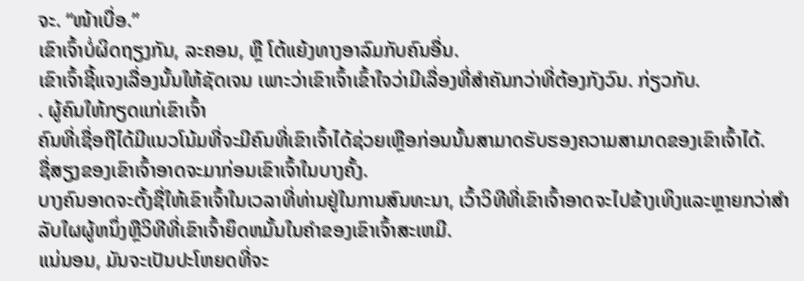ຈະ. “ໜ້າເບື່ອ.”
ເຂົາເຈົ້າບໍ່ຜິດຖຽງກັນ, ລະຄອນ, ຫຼື ໂຕ້ແຍ້ງທາງອາລົມກັບຄົນອື່ນ.
ເຂົາເຈົ້າຊີ້ແຈງເລື່ອງນັ້ນໃຫ້ຊັດເຈນ ເພາະວ່າເຂົາເຈົ້າເຂົ້າໃຈວ່າມີເລື່ອງທີ່ສຳຄັນກວ່າທີ່ຕ້ອງກັງວົນ. ກ່ຽວກັບ.
. ຜູ້ຄົນໃຫ້ກຽດແກ່ເຂົາເຈົ້າ
ຄົນທີ່ເຊື່ອຖືໄດ້ມີແນວໂນ້ມທີ່ຈະມີຄົນທີ່ເຂົາເຈົ້າໄດ້ຊ່ວຍເຫຼືອກ່ອນນັ້ນສາມາດຮັບຮອງຄວາມສາມາດຂອງເຂົາເຈົ້າໄດ້.
ຊື່ສຽງຂອງເຂົາເຈົ້າອາດຈະມາກ່ອນເຂົາເຈົ້າໃນບາງຄັ້ງ.
ບາງຄົນອາດຈະຕັ້ງຊື່ໃຫ້ເຂົາເຈົ້າໃນເວລາທີ່ທ່ານຢູ່ໃນການສົນທະນາ, ເວົ້າວິທີທີ່ເຂົາເຈົ້າອາດຈະໄປຂ້າງເທິງແລະຫຼາຍກວ່າສໍາລັບໃຜຜູ້ຫນຶ່ງຫຼືວິທີທີ່ເຂົາເຈົ້າຍຶດຫມັ້ນໃນຄໍາຂອງເຂົາເຈົ້າສະເຫມີ.
ແນ່ນອນ, ມັນຈະເປັນປະໂຫຍດທີ່ຈະ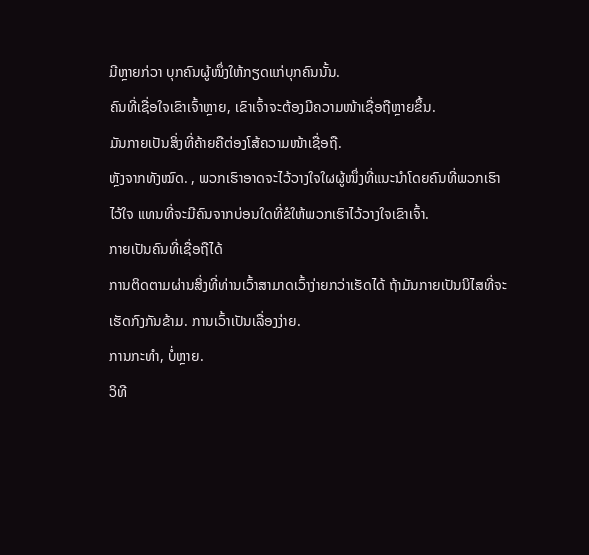ມີຫຼາຍກ່ວາ ບຸກຄົນຜູ້ໜຶ່ງໃຫ້ກຽດແກ່ບຸກຄົນນັ້ນ.
ຄົນທີ່ເຊື່ອໃຈເຂົາເຈົ້າຫຼາຍ, ເຂົາເຈົ້າຈະຕ້ອງມີຄວາມໜ້າເຊື່ອຖືຫຼາຍຂຶ້ນ.
ມັນກາຍເປັນສິ່ງທີ່ຄ້າຍຄືຕ່ອງໂສ້ຄວາມໜ້າເຊື່ອຖື.
ຫຼັງຈາກທັງໝົດ. , ພວກເຮົາອາດຈະໄວ້ວາງໃຈໃຜຜູ້ໜຶ່ງທີ່ແນະນຳໂດຍຄົນທີ່ພວກເຮົາໄວ້ໃຈ ແທນທີ່ຈະມີຄົນຈາກບ່ອນໃດທີ່ຂໍໃຫ້ພວກເຮົາໄວ້ວາງໃຈເຂົາເຈົ້າ.
ກາຍເປັນຄົນທີ່ເຊື່ອຖືໄດ້
ການຕິດຕາມຜ່ານສິ່ງທີ່ທ່ານເວົ້າສາມາດເວົ້າງ່າຍກວ່າເຮັດໄດ້ ຖ້າມັນກາຍເປັນນິໄສທີ່ຈະເຮັດກົງກັນຂ້າມ. ການເວົ້າເປັນເລື່ອງງ່າຍ.
ການກະທຳ, ບໍ່ຫຼາຍ.
ວິທີ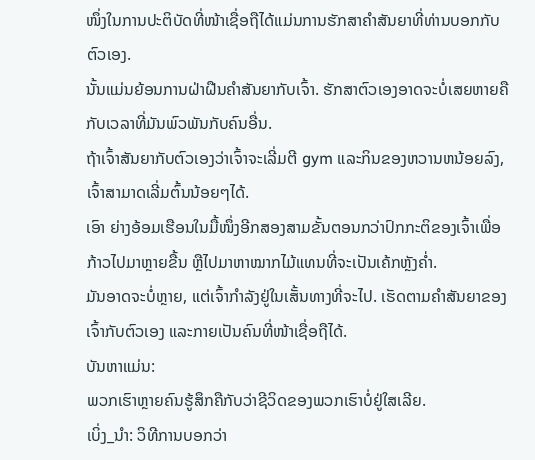ໜຶ່ງໃນການປະຕິບັດທີ່ໜ້າເຊື່ອຖືໄດ້ແມ່ນການຮັກສາຄຳສັນຍາທີ່ທ່ານບອກກັບຕົວເອງ.
ນັ້ນແມ່ນຍ້ອນການຝ່າຝືນຄຳສັນຍາກັບເຈົ້າ. ຮັກສາຕົວເອງອາດຈະບໍ່ເສຍຫາຍຄືກັບເວລາທີ່ມັນພົວພັນກັບຄົນອື່ນ.
ຖ້າເຈົ້າສັນຍາກັບຕົວເອງວ່າເຈົ້າຈະເລີ່ມຕີ gym ແລະກິນຂອງຫວານຫນ້ອຍລົງ, ເຈົ້າສາມາດເລີ່ມຕົ້ນນ້ອຍໆໄດ້.
ເອົາ ຍ່າງອ້ອມເຮືອນໃນມື້ໜຶ່ງອີກສອງສາມຂັ້ນຕອນກວ່າປົກກະຕິຂອງເຈົ້າເພື່ອກ້າວໄປມາຫຼາຍຂື້ນ ຫຼືໄປມາຫາໝາກໄມ້ແທນທີ່ຈະເປັນເຄ້ກຫຼັງຄ່ຳ.
ມັນອາດຈະບໍ່ຫຼາຍ, ແຕ່ເຈົ້າກຳລັງຢູ່ໃນເສັ້ນທາງທີ່ຈະໄປ. ເຮັດຕາມຄຳສັນຍາຂອງເຈົ້າກັບຕົວເອງ ແລະກາຍເປັນຄົນທີ່ໜ້າເຊື່ອຖືໄດ້.
ບັນຫາແມ່ນ:
ພວກເຮົາຫຼາຍຄົນຮູ້ສຶກຄືກັບວ່າຊີວິດຂອງພວກເຮົາບໍ່ຢູ່ໃສເລີຍ.
ເບິ່ງ_ນຳ: ວິທີການບອກວ່າ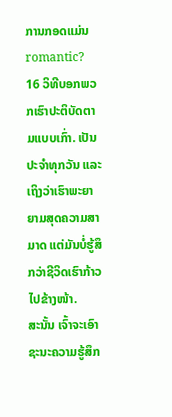ການກອດແມ່ນ romantic? 16 ວິທີບອກພວກເຮົາປະຕິບັດຕາມແບບເກົ່າ. ເປັນປະຈຳທຸກວັນ ແລະເຖິງວ່າເຮົາພະຍາຍາມສຸດຄວາມສາມາດ ແຕ່ມັນບໍ່ຮູ້ສຶກວ່າຊີວິດເຮົາກ້າວໄປຂ້າງໜ້າ.
ສະນັ້ນ ເຈົ້າຈະເອົາຊະນະຄວາມຮູ້ສຶກ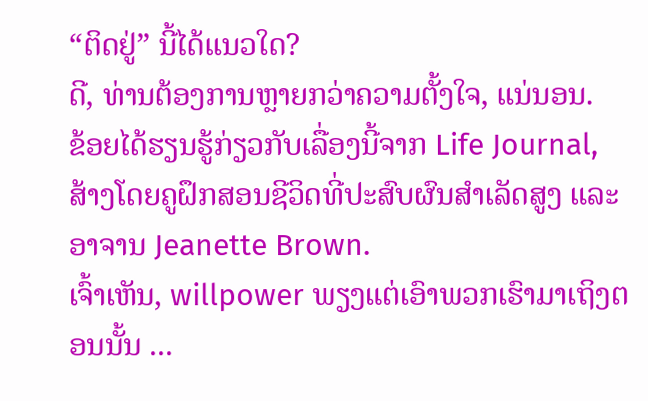“ຕິດຢູ່” ນີ້ໄດ້ແນວໃດ?
ດີ, ທ່ານຕ້ອງການຫຼາຍກວ່າຄວາມຕັ້ງໃຈ, ແນ່ນອນ.
ຂ້ອຍໄດ້ຮຽນຮູ້ກ່ຽວກັບເລື່ອງນີ້ຈາກ Life Journal, ສ້າງໂດຍຄູຝຶກສອນຊີວິດທີ່ປະສົບຜົນສໍາເລັດສູງ ແລະອາຈານ Jeanette Brown.
ເຈົ້າເຫັນ, willpower ພຽງແຕ່ເອົາພວກເຮົາມາເຖິງຕອນນັ້ນ ...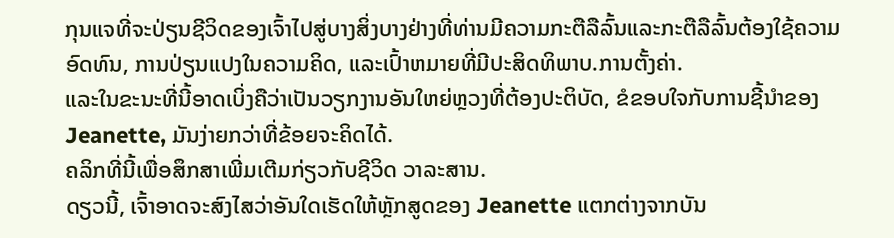ກຸນແຈທີ່ຈະປ່ຽນຊີວິດຂອງເຈົ້າໄປສູ່ບາງສິ່ງບາງຢ່າງທີ່ທ່ານມີຄວາມກະຕືລືລົ້ນແລະກະຕືລືລົ້ນຕ້ອງໃຊ້ຄວາມອົດທົນ, ການປ່ຽນແປງໃນຄວາມຄິດ, ແລະເປົ້າຫມາຍທີ່ມີປະສິດທິພາບ.ການຕັ້ງຄ່າ.
ແລະໃນຂະນະທີ່ນີ້ອາດເບິ່ງຄືວ່າເປັນວຽກງານອັນໃຫຍ່ຫຼວງທີ່ຕ້ອງປະຕິບັດ, ຂໍຂອບໃຈກັບການຊີ້ນໍາຂອງ Jeanette, ມັນງ່າຍກວ່າທີ່ຂ້ອຍຈະຄິດໄດ້.
ຄລິກທີ່ນີ້ເພື່ອສຶກສາເພີ່ມເຕີມກ່ຽວກັບຊີວິດ ວາລະສານ.
ດຽວນີ້, ເຈົ້າອາດຈະສົງໄສວ່າອັນໃດເຮັດໃຫ້ຫຼັກສູດຂອງ Jeanette ແຕກຕ່າງຈາກບັນ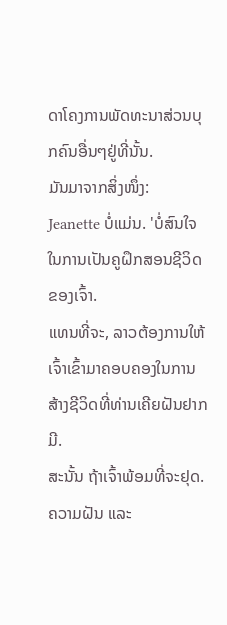ດາໂຄງການພັດທະນາສ່ວນບຸກຄົນອື່ນໆຢູ່ທີ່ນັ້ນ.
ມັນມາຈາກສິ່ງໜຶ່ງ:
Jeanette ບໍ່ແມ່ນ. 'ບໍ່ສົນໃຈໃນການເປັນຄູຝຶກສອນຊີວິດຂອງເຈົ້າ.
ແທນທີ່ຈະ, ລາວຕ້ອງການໃຫ້ເຈົ້າເຂົ້າມາຄອບຄອງໃນການສ້າງຊີວິດທີ່ທ່ານເຄີຍຝັນຢາກມີ.
ສະນັ້ນ ຖ້າເຈົ້າພ້ອມທີ່ຈະຢຸດ. ຄວາມຝັນ ແລະ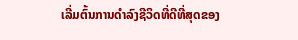ເລີ່ມຕົ້ນການດໍາລົງຊີວິດທີ່ດີທີ່ສຸດຂອງ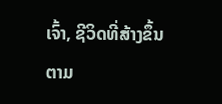ເຈົ້າ, ຊີວິດທີ່ສ້າງຂຶ້ນຕາມ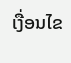ເງື່ອນໄຂ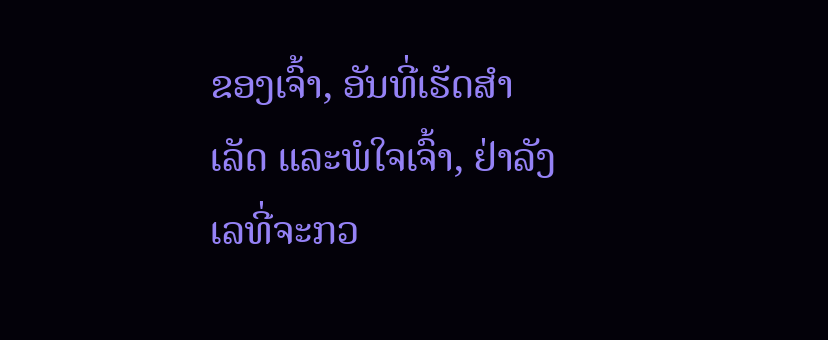ຂອງເຈົ້າ, ອັນທີ່ເຮັດສຳເລັດ ແລະພໍໃຈເຈົ້າ, ຢ່າລັງເລທີ່ຈະກວ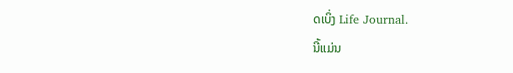ດເບິ່ງ Life Journal.
ນີ້ແມ່ນ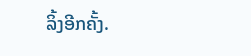ລິ້ງອີກຄັ້ງ.